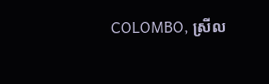COLOMBO, ស្រីល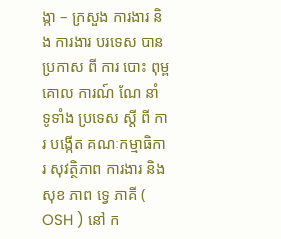ង្កា – ក្រសួង ការងារ និង ការងារ បរទេស បាន ប្រកាស ពី ការ បោះ ពុម្ព គោល ការណ៍ ណែ នាំ ទូទាំង ប្រទេស ស្តី ពី ការ បង្កើត គណៈកម្មាធិការ សុវត្ថិភាព ការងារ និង សុខ ភាព ទ្វេ ភាគី ( OSH ) នៅ ក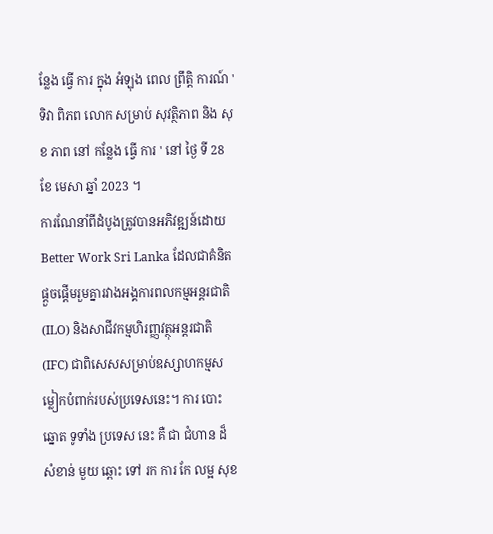ន្លែង ធ្វើ ការ ក្នុង អំឡុង ពេល ព្រឹត្តិ ការណ៍ ' ទិវា ពិភព លោក សម្រាប់ សុវត្ថិភាព និង សុខ ភាព នៅ កន្លែង ធ្វើ ការ ' នៅ ថ្ងៃ ទី 28 ខែ មេសា ឆ្នាំ 2023 ។
ការណែនាំពីដំបូងត្រូវបានអភិវឌ្ឍន៍ដោយ Better Work Sri Lanka ដែលជាគំនិតផ្តួចផ្តើមរួមគ្នារវាងអង្គការពលកម្មអន្តរជាតិ (ILO) និងសាជីវកម្មហិរញ្ញវត្ថុអន្តរជាតិ (IFC) ជាពិសេសសម្រាប់ឧស្សាហកម្មសម្លៀកបំពាក់របស់ប្រទេសនេះ។ ការ បោះ ឆ្នោត ទូទាំង ប្រទេស នេះ គឺ ជា ជំហាន ដ៏ សំខាន់ មួយ ឆ្ពោះ ទៅ រក ការ កែ លម្អ សុខ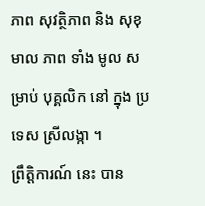ភាព សុវត្ថិភាព និង សុខុមាល ភាព ទាំង មូល សម្រាប់ បុគ្គលិក នៅ ក្នុង ប្រទេស ស្រីលង្កា ។
ព្រឹត្តិការណ៍ នេះ បាន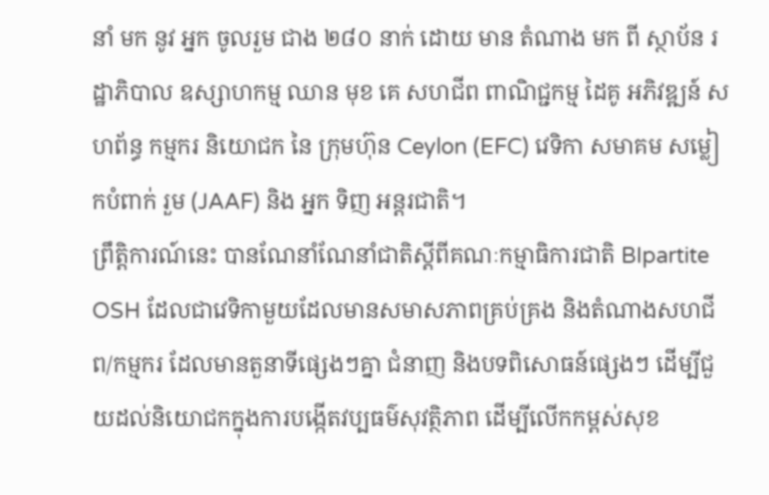នាំ មក នូវ អ្នក ចូលរួម ជាង ២៨០ នាក់ ដោយ មាន តំណាង មក ពី ស្ថាប័ន រដ្ឋាភិបាល ឧស្សាហកម្ម ឈាន មុខ គេ សហជីព ពាណិជ្ជកម្ម ដៃគូ អភិវឌ្ឍន៍ សហព័ន្ធ កម្មករ និយោជក នៃ ក្រុមហ៊ុន Ceylon (EFC) វេទិកា សមាគម សម្លៀកបំពាក់ រួម (JAAF) និង អ្នក ទិញ អន្តរជាតិ។
ព្រឹត្តិការណ៍នេះ បានណែនាំណែនាំជាតិស្តីពីគណៈកម្មាធិការជាតិ BIpartite OSH ដែលជាវេទិកាមួយដែលមានសមាសភាពគ្រប់គ្រង និងតំណាងសហជីព/កម្មករ ដែលមានតួនាទីផ្សេងៗគ្នា ជំនាញ និងបទពិសោធន៍ផ្សេងៗ ដើម្បីជួយដល់និយោជកក្នុងការបង្កើតវប្បធម៌សុវត្ថិភាព ដើម្បីលើកកម្ពស់សុខ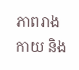ភាពរាងកាយ និង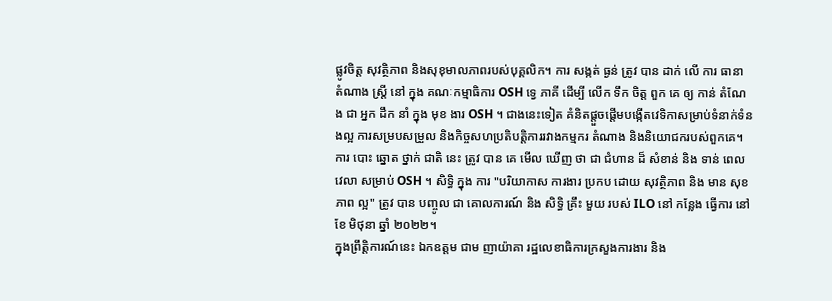ផ្លូវចិត្ត សុវត្ថិភាព និងសុខុមាលភាពរបស់បុគ្គលិក។ ការ សង្កត់ ធ្ងន់ ត្រូវ បាន ដាក់ លើ ការ ធានា តំណាង ស្ត្រី នៅ ក្នុង គណៈកម្មាធិការ OSH ទ្វេ ភាគី ដើម្បី លើក ទឹក ចិត្ត ពួក គេ ឲ្យ កាន់ តំណែង ជា អ្នក ដឹក នាំ ក្នុង មុខ ងារ OSH ។ ជាងនេះទៀត គំនិតផ្តួចផ្តើមបង្កើតវេទិកាសម្រាប់ទំនាក់ទំនងល្អ ការសម្របសម្រួល និងកិច្ចសហប្រតិបត្តិការរវាងកម្មករ តំណាង និងនិយោជករបស់ពួកគេ។
ការ បោះ ឆ្នោត ថ្នាក់ ជាតិ នេះ ត្រូវ បាន គេ មើល ឃើញ ថា ជា ជំហាន ដ៏ សំខាន់ និង ទាន់ ពេល វេលា សម្រាប់ OSH ។ សិទ្ធិ ក្នុង ការ "បរិយាកាស ការងារ ប្រកប ដោយ សុវត្ថិភាព និង មាន សុខភាព ល្អ" ត្រូវ បាន បញ្ចូល ជា គោលការណ៍ និង សិទ្ធិ គ្រឹះ មួយ របស់ ILO នៅ កន្លែង ធ្វើការ នៅ ខែ មិថុនា ឆ្នាំ ២០២២។
ក្នុងព្រឹត្តិការណ៍នេះ ឯកឧត្តម ជាម ញាយ៉ាគា រដ្ឋលេខាធិការក្រសួងការងារ និង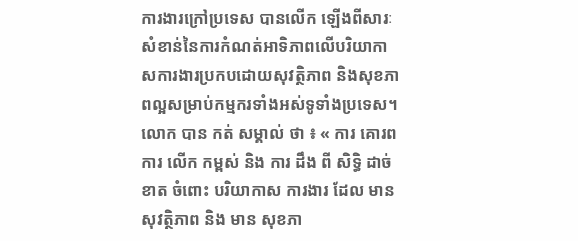ការងារក្រៅប្រទេស បានលើក ឡើងពីសារៈសំខាន់នៃការកំណត់អាទិភាពលើបរិយាកាសការងារប្រកបដោយសុវត្ថិភាព និងសុខភាពល្អសម្រាប់កម្មករទាំងអស់ទូទាំងប្រទេស។ លោក បាន កត់ សម្គាល់ ថា ៖ « ការ គោរព ការ លើក កម្ពស់ និង ការ ដឹង ពី សិទ្ធិ ដាច់ខាត ចំពោះ បរិយាកាស ការងារ ដែល មាន សុវត្ថិភាព និង មាន សុខភា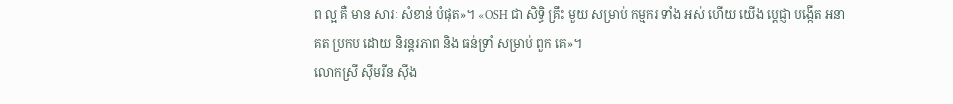ព ល្អ គឺ មាន សារៈ សំខាន់ បំផុត»។ «OSH ជា សិទ្ធិ គ្រឹះ មួយ សម្រាប់ កម្មករ ទាំង អស់ ហើយ យើង ប្តេជ្ញា បង្កើត អនាគត ប្រកប ដោយ និរន្តរភាព និង ធន់ទ្រាំ សម្រាប់ ពួក គេ»។
លោកស្រី ស៊ីមរីន ស៊ីង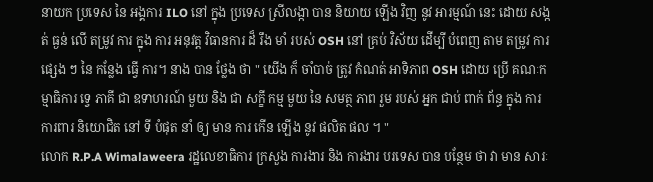នាយក ប្រទេស នៃ អង្គការ ILO នៅ ក្នុង ប្រទេស ស្រីលង្កា បាន និយាយ ឡើង វិញ នូវ អារម្មណ៍ នេះ ដោយ សង្កត់ ធ្ងន់ លើ តម្រូវ ការ ក្នុង ការ អនុវត្ត វិធានការ ដ៏ រឹង មាំ របស់ OSH នៅ គ្រប់ វិស័យ ដើម្បី បំពេញ តាម តម្រូវ ការ ផ្សេង ៗ នៃ កន្លែង ធ្វើ ការ។ នាង បាន ថ្លែង ថា " យើង ក៏ ចាំបាច់ ត្រូវ កំណត់ អាទិភាព OSH ដោយ ប្រើ គណៈកម្មាធិការ ទ្វេ ភាគី ជា ឧទាហរណ៍ មួយ និង ជា សក្ខី កម្ម មួយ នៃ សមត្ថ ភាព រួម របស់ អ្នក ជាប់ ពាក់ ព័ន្ធ ក្នុង ការ ការពារ និយោជិត នៅ ទី បំផុត នាំ ឲ្យ មាន ការ កើន ឡើង នូវ ផលិត ផល ។ "
លោក R.P.A Wimalaweera រដ្ឋលេខាធិការ ក្រសួង ការងារ និង ការងារ បរទេស បាន បន្ថែម ថា វា មាន សារៈ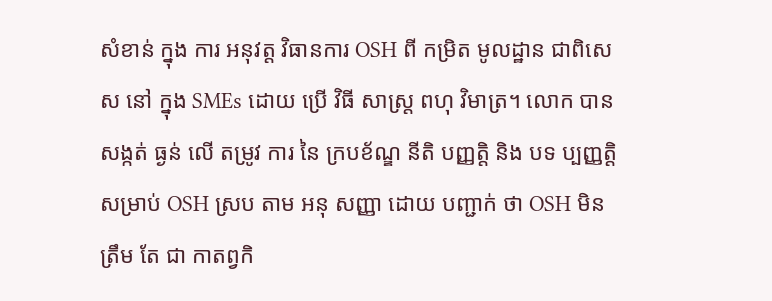សំខាន់ ក្នុង ការ អនុវត្ត វិធានការ OSH ពី កម្រិត មូលដ្ឋាន ជាពិសេស នៅ ក្នុង SMEs ដោយ ប្រើ វិធី សាស្ត្រ ពហុ វិមាត្រ។ លោក បាន សង្កត់ ធ្ងន់ លើ តម្រូវ ការ នៃ ក្របខ័ណ្ឌ នីតិ បញ្ញត្តិ និង បទ ប្បញ្ញត្តិ សម្រាប់ OSH ស្រប តាម អនុ សញ្ញា ដោយ បញ្ជាក់ ថា OSH មិន ត្រឹម តែ ជា កាតព្វកិ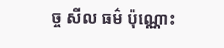ច្ច សីល ធម៌ ប៉ុណ្ណោះ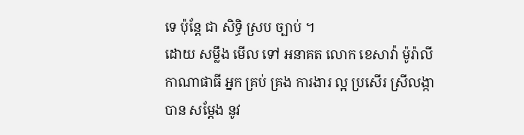ទេ ប៉ុន្តែ ជា សិទ្ធិ ស្រប ច្បាប់ ។
ដោយ សម្លឹង មើល ទៅ អនាគត លោក ខេសាវ៉ា ម៉ូរ៉ាលី កាណាផាធី អ្នក គ្រប់ គ្រង ការងារ ល្អ ប្រសើរ ស្រីលង្កា បាន សម្តែង នូវ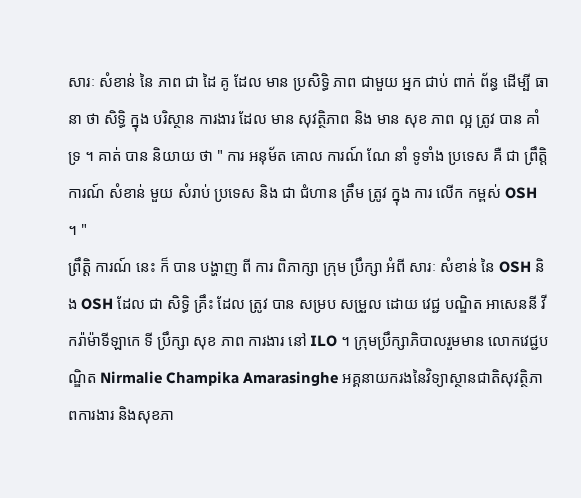សារៈ សំខាន់ នៃ ភាព ជា ដៃ គូ ដែល មាន ប្រសិទ្ធិ ភាព ជាមួយ អ្នក ជាប់ ពាក់ ព័ន្ធ ដើម្បី ធានា ថា សិទ្ធិ ក្នុង បរិស្ថាន ការងារ ដែល មាន សុវត្ថិភាព និង មាន សុខ ភាព ល្អ ត្រូវ បាន គាំទ្រ ។ គាត់ បាន និយាយ ថា " ការ អនុម័ត គោល ការណ៍ ណែ នាំ ទូទាំង ប្រទេស គឺ ជា ព្រឹត្តិ ការណ៍ សំខាន់ មួយ សំរាប់ ប្រទេស និង ជា ជំហាន ត្រឹម ត្រូវ ក្នុង ការ លើក កម្ពស់ OSH ។ "
ព្រឹត្តិ ការណ៍ នេះ ក៏ បាន បង្ហាញ ពី ការ ពិភាក្សា ក្រុម ប្រឹក្សា អំពី សារៈ សំខាន់ នៃ OSH និង OSH ដែល ជា សិទ្ធិ គ្រឹះ ដែល ត្រូវ បាន សម្រប សម្រួល ដោយ វេជ្ជ បណ្ឌិត អាសេននី វីករ៉ាម៉ាទីឡាកេ ទី ប្រឹក្សា សុខ ភាព ការងារ នៅ ILO ។ ក្រុមប្រឹក្សាភិបាលរួមមាន លោកវេជ្ជបណ្ឌិត Nirmalie Champika Amarasinghe អគ្គនាយករងនៃវិទ្យាស្ថានជាតិសុវត្ថិភាពការងារ និងសុខភា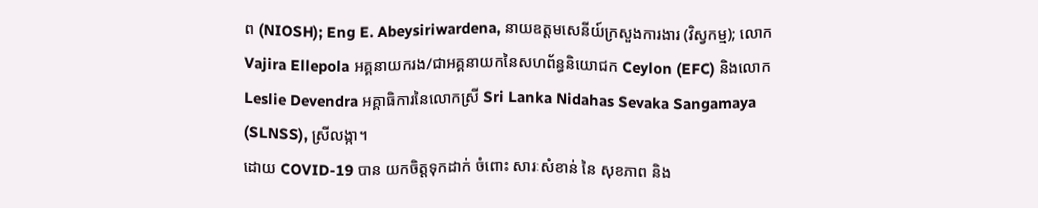ព (NIOSH); Eng E. Abeysiriwardena, នាយឧត្តមសេនីយ៍ក្រសួងការងារ (វិស្វកម្ម); លោក Vajira Ellepola អគ្គនាយករង/ជាអគ្គនាយកនៃសហព័ន្ធនិយោជក Ceylon (EFC) និងលោក Leslie Devendra អគ្គាធិការនៃលោកស្រី Sri Lanka Nidahas Sevaka Sangamaya (SLNSS), ស្រីលង្កា។
ដោយ COVID-19 បាន យកចិត្តទុកដាក់ ចំពោះ សារៈសំខាន់ នៃ សុខភាព និង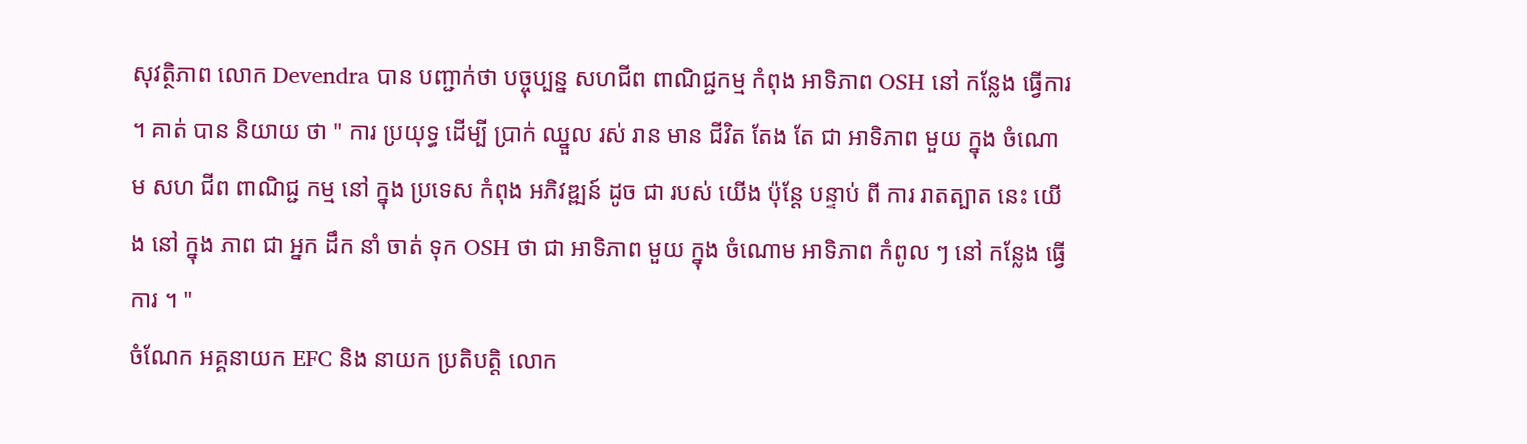សុវត្ថិភាព លោក Devendra បាន បញ្ជាក់ថា បច្ចុប្បន្ន សហជីព ពាណិជ្ជកម្ម កំពុង អាទិភាព OSH នៅ កន្លែង ធ្វើការ ។ គាត់ បាន និយាយ ថា " ការ ប្រយុទ្ធ ដើម្បី ប្រាក់ ឈ្នួល រស់ រាន មាន ជីវិត តែង តែ ជា អាទិភាព មួយ ក្នុង ចំណោម សហ ជីព ពាណិជ្ជ កម្ម នៅ ក្នុង ប្រទេស កំពុង អភិវឌ្ឍន៍ ដូច ជា របស់ យើង ប៉ុន្តែ បន្ទាប់ ពី ការ រាតត្បាត នេះ យើង នៅ ក្នុង ភាព ជា អ្នក ដឹក នាំ ចាត់ ទុក OSH ថា ជា អាទិភាព មួយ ក្នុង ចំណោម អាទិភាព កំពូល ៗ នៅ កន្លែង ធ្វើ ការ ។ "
ចំណែក អគ្គនាយក EFC និង នាយក ប្រតិបត្តិ លោក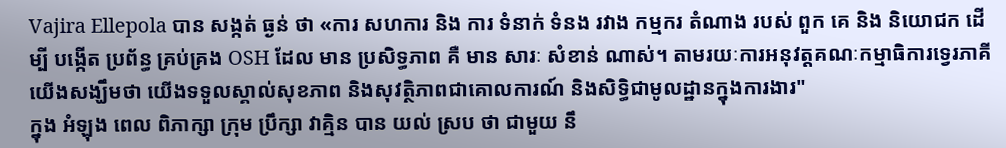Vajira Ellepola បាន សង្កត់ ធ្ងន់ ថា «ការ សហការ និង ការ ទំនាក់ ទំនង រវាង កម្មករ តំណាង របស់ ពួក គេ និង និយោជក ដើម្បី បង្កើត ប្រព័ន្ធ គ្រប់គ្រង OSH ដែល មាន ប្រសិទ្ធភាព គឺ មាន សារៈ សំខាន់ ណាស់។ តាមរយៈការអនុវត្តគណៈកម្មាធិការទ្វេរភាគី យើងសង្ឃឹមថា យើងទទួលស្គាល់សុខភាព និងសុវត្ថិភាពជាគោលការណ៍ និងសិទ្ធិជាមូលដ្ឋានក្នុងការងារ"
ក្នុង អំឡុង ពេល ពិភាក្សា ក្រុម ប្រឹក្សា វាគ្មិន បាន យល់ ស្រប ថា ជាមួយ នឹ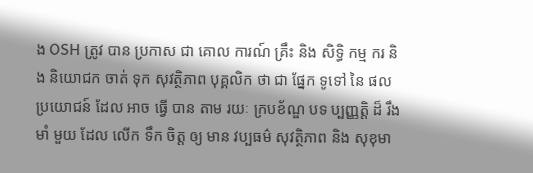ង OSH ត្រូវ បាន ប្រកាស ជា គោល ការណ៍ គ្រឹះ និង សិទ្ធិ កម្ម ករ និង និយោជក ចាត់ ទុក សុវត្ថិភាព បុគ្គលិក ថា ជា ផ្នែក ទូទៅ នៃ ផល ប្រយោជន៍ ដែល អាច ធ្វើ បាន តាម រយៈ ក្របខ័ណ្ឌ បទ ប្បញ្ញត្តិ ដ៏ រឹង មាំ មួយ ដែល លើក ទឹក ចិត្ត ឲ្យ មាន វប្បធម៌ សុវត្ថិភាព និង សុខុមា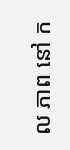ល ភាព នៅ ក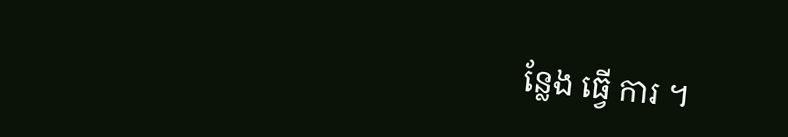ន្លែង ធ្វើ ការ ។